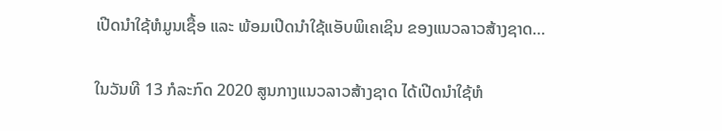ເປີດນຳໃຊ້ຫໍມູນເຊື້ອ ແລະ ພ້ອມເປີດນຳໃຊ້ແອັບພິເຄເຊິນ ຂອງແນວລາວສ້າງຊາດ…

ໃນວັນທີ 13 ກໍລະກົດ 2020 ສູນກາງແນວລາວສ້າງຊາດ ໄດ້ເປີດນຳໃຊ້ຫໍ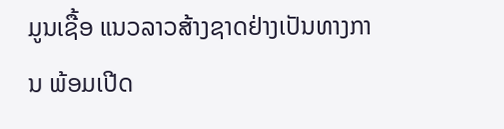ມູນເຊື້ອ ແນວລາວສ້າງຊາດຢ່າງເປັນທາງການ ພ້ອມເປີດ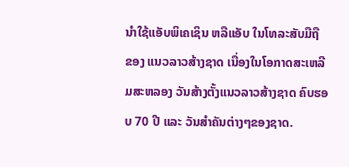ນຳໃຊ້ແອັບພິເຄເຊິນ ຫລືແອັບ ໃນໂທລະສັບມືຖື ຂອງ ແນວລາວສ້າງຊາດ ເນື່ອງໃນໂອກາດສະເຫລີມສະຫລອງ ວັນສ້າງຕັ້ງແນວລາວສ້າງຊາດ ຄົບຮອບ 70 ປີ ແລະ ວັນສຳຄັນຕ່າງໆຂອງຊາດ.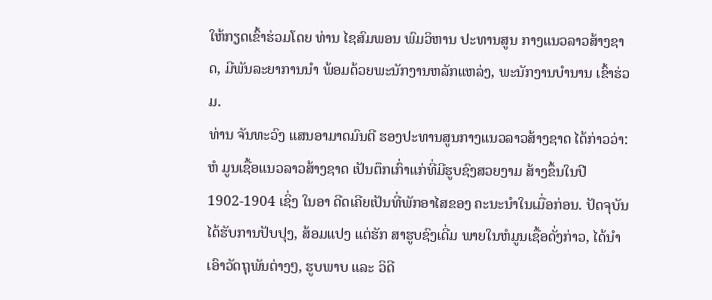ໃຫ້ກຽດເຂົ້າຮ່ວມໂດຍ ທ່ານ ໄຊສົມພອນ ພົມວິຫານ ປະທານສູນ ກາງແນວລາວສ້າງຊາດ, ມີພັນລະຍາການນຳ ພ້ອມດ້ວຍພະນັກງານຫລັກແຫລ່ງ, ພະນັກງານບຳນານ ເຂົ້າຮ່ວມ.
ທ່ານ ຈັນທະວົງ ແສນອາມາດມົນຕີ ຮອງປະທານສູນກາງແນວລາວສ້າງຊາດ ໄດ້ກ່າວວ່າ: ຫໍ ມູນເຊື້ອແນວລາວສ້າງຊາດ ເປັນຕຶກເກົ່າແກ່ທີ່ມີຮູບຊົງສວຍງາມ ສ້າງຂຶ້ນໃນປີ 1902-1904 ເຊິ່ງ ໃນອາ ດີດເຄີຍເປັນທີ່ພັກອາໄສຂອງ ຄະນະນຳໃນເມື່ອກ່ອນ. ປັດຈຸບັນໄດ້ຮັບການປັບປຸງ, ສ້ອມແປງ ແຕ່ຮັກ ສາຮູບຊົງເດີ່ມ ພາຍໃນຫໍມູນເຊື້ອດັ່ງກ່າວ, ໄດ້ນຳເອົາວັດຖຸພັນຕ່າງໆ, ຮູບພາບ ແລະ ວິດີ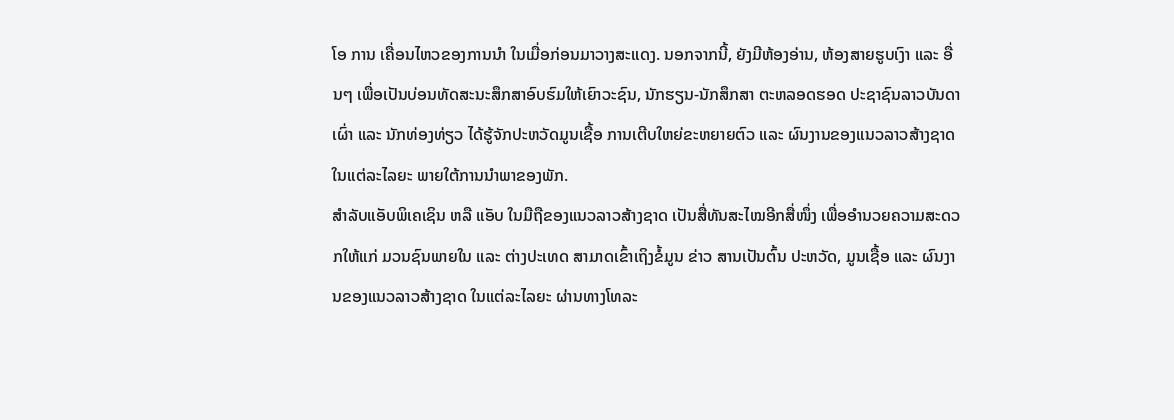ໂອ ການ ເຄື່ອນໄຫວຂອງການນຳ ໃນເມື່ອກ່ອນມາວາງສະແດງ. ນອກຈາກນີ້, ຍັງມີຫ້ອງອ່ານ, ຫ້ອງສາຍຮູບເງົາ ແລະ ອື່ນໆ ເພື່ອເປັນບ່ອນທັດສະນະສຶກສາອົບຮົມໃຫ້ເຍົາວະຊົນ, ນັກຮຽນ-ນັກສຶກສາ ຕະຫລອດຮອດ ປະຊາຊົນລາວບັນດາເຜົ່າ ແລະ ນັກທ່ອງທ່ຽວ ໄດ້ຮູ້ຈັກປະຫວັດມູນເຊື້ອ ການເຕີບໃຫຍ່ຂະຫຍາຍຕົວ ແລະ ຜົນງານຂອງແນວລາວສ້າງຊາດ ໃນແຕ່ລະໄລຍະ ພາຍໃຕ້ການນຳພາຂອງພັກ.
ສຳລັບແອັບພິເຄເຊິນ ຫລື ແອັບ ໃນມືຖືຂອງແນວລາວສ້າງຊາດ ເປັນສື່ທັນສະໄໝອີກສື່ໜຶ່ງ ເພື່ອອຳນວຍຄວາມສະດວກໃຫ້ແກ່ ມວນຊົນພາຍໃນ ແລະ ຕ່າງປະເທດ ສາມາດເຂົ້າເຖິງຂໍ້ມູນ ຂ່າວ ສານເປັນຕົ້ນ ປະຫວັດ, ມູນເຊື້ອ ແລະ ຜົນງານຂອງແນວລາວສ້າງຊາດ ໃນແຕ່ລະໄລຍະ ຜ່ານທາງໂທລະ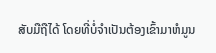ສັບມືຖືໄດ້ ໂດຍທີ່ບໍ່ຈຳເປັນຕ້ອງເຂົ້າມາຫໍມູນ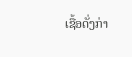ເຊື້ອດັ່ງກ່າ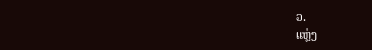ວ.
ແຫຼ່ງ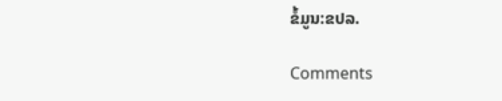ຂໍ້ມູນ:ຂປລ.

Comments